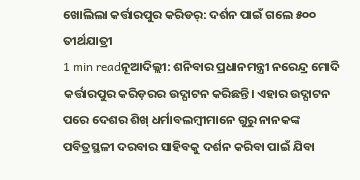ଖୋଲିଲା କର୍ତ୍ତାରପୁର କରିଡର୍: ଦର୍ଶନ ପାଇଁ ଗଲେ ୫୦୦ ତୀର୍ଥଯାତ୍ରୀ
1 min readନୂଆଦିଲ୍ଲୀ: ଶନିବାର ପ୍ରଧାନମନ୍ତ୍ରୀ ନରେନ୍ଦ୍ର ମୋଦି କର୍ତ୍ତାରପୁର କରିଡ଼ରର ଉଦ୍ଘାଟନ କରିଛନ୍ତି। ଏହାର ଉଦ୍ଘାଟନ ପରେ ଦେଶର ଶିଖ୍ ଧର୍ମାବଲମ୍ୱୀମାନେ ଗୁରୁ ନାନକଙ୍କ ପବିତ୍ରସ୍ଥଳୀ ଦରବାର ସାହିବକୁ ଦର୍ଶନ କରିବା ପାଇଁ ଯିବା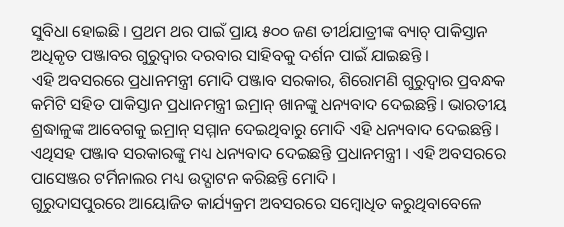ସୁବିଧା ହୋଇଛି । ପ୍ରଥମ ଥର ପାଇଁ ପ୍ରାୟ ୫୦୦ ଜଣ ତୀର୍ଥଯାତ୍ରୀଙ୍କ ବ୍ୟାଚ୍ ପାକିସ୍ତାନ ଅଧିକୃତ ପଞ୍ଜାବର ଗୁରୁଦ୍ୱାର ଦରବାର ସାହିବକୁ ଦର୍ଶନ ପାଇଁ ଯାଇଛନ୍ତି ।
ଏହି ଅବସରରେ ପ୍ରଧାନମନ୍ତ୍ରୀ ମୋଦି ପଞ୍ଜାବ ସରକାର, ଶିରୋମଣି ଗୁରୁଦ୍ୱାର ପ୍ରବନ୍ଧକ କମିଟି ସହିତ ପାକିସ୍ତାନ ପ୍ରଧାନମନ୍ତ୍ରୀ ଇମ୍ରାନ୍ ଖାନଙ୍କୁ ଧନ୍ୟବାଦ ଦେଇଛନ୍ତି। ଭାରତୀୟ ଶ୍ରଦ୍ଧାଳୁଙ୍କ ଆବେଗକୁ ଇମ୍ରାନ୍ ସମ୍ମାନ ଦେଇଥିବାରୁ ମୋଦି ଏହି ଧନ୍ୟବାଦ ଦେଇଛନ୍ତି। ଏଥିସହ ପଞ୍ଜାବ ସରକାରଙ୍କୁ ମଧ୍ୟ ଧନ୍ୟବାଦ ଦେଇଛନ୍ତି ପ୍ରଧାନମନ୍ତ୍ରୀ । ଏହି ଅବସରରେ ପାସେଞ୍ଜର ଟର୍ମିନାଲର ମଧ୍ୟ ଉଦ୍ଘାଟନ କରିଛନ୍ତି ମୋଦି ।
ଗୁରୁଦାସପୁରରେ ଆୟୋଜିତ କାର୍ଯ୍ୟକ୍ରମ ଅବସରରେ ସମ୍ୱୋଧିତ କରୁଥିବାବେଳେ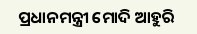ପ୍ରଧାନମନ୍ତ୍ରୀ ମୋଦି ଆହୁରି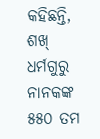କହିଛନ୍ତି, ଶଖ୍ ଧର୍ମଗୁରୁ ନାନକଙ୍କ ୫୫୦ ତମ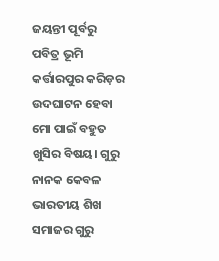ଜୟନ୍ତୀ ପୂର୍ବରୁ ପବିତ୍ର ଭୂମି କର୍ତ୍ତାରପୁର କରିଡ଼ର ଉଦଘାଟନ ହେବା ମୋ ପାଇଁ ବହୁତ ଖୁସିର ବିଷୟ। ଗୁରୁ ନାନକ କେବଳ ଭାରତୀୟ ଶିଖ ସମାଜର ଗୁରୁ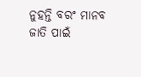ନୁହନ୍ତି ବରଂ ମାନବ ଜାତି ପାଇଁ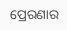ପ୍ରେରଣାର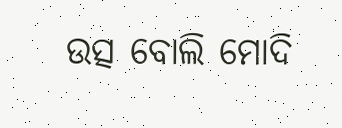ଉତ୍ସ ବୋଲି ମୋଦି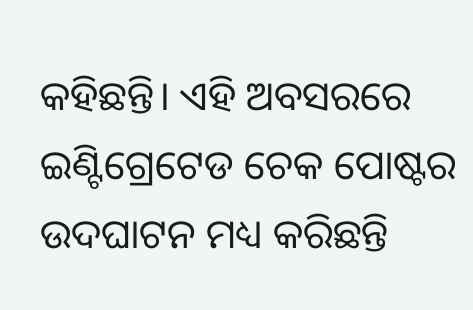କହିଛନ୍ତି। ଏହି ଅବସରରେ ଇଣ୍ଟିଗ୍ରେଟେଡ ଚେକ ପୋଷ୍ଟର ଉଦଘାଟନ ମଧ୍ୟ କରିଛନ୍ତି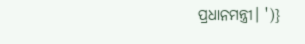ପ୍ରଧାନମନ୍ତ୍ରୀ। ')}